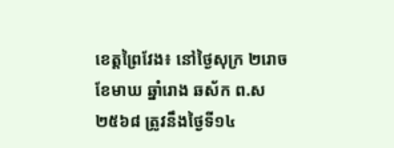ខេត្តព្រៃវែង៖ នៅថ្ងៃសុក្រ ២រោច ខែមាឃ ឆ្នាំរោង ឆស័ក ព.ស ២៥៦៨ ត្រូវនឹងថ្ងៃទី១៤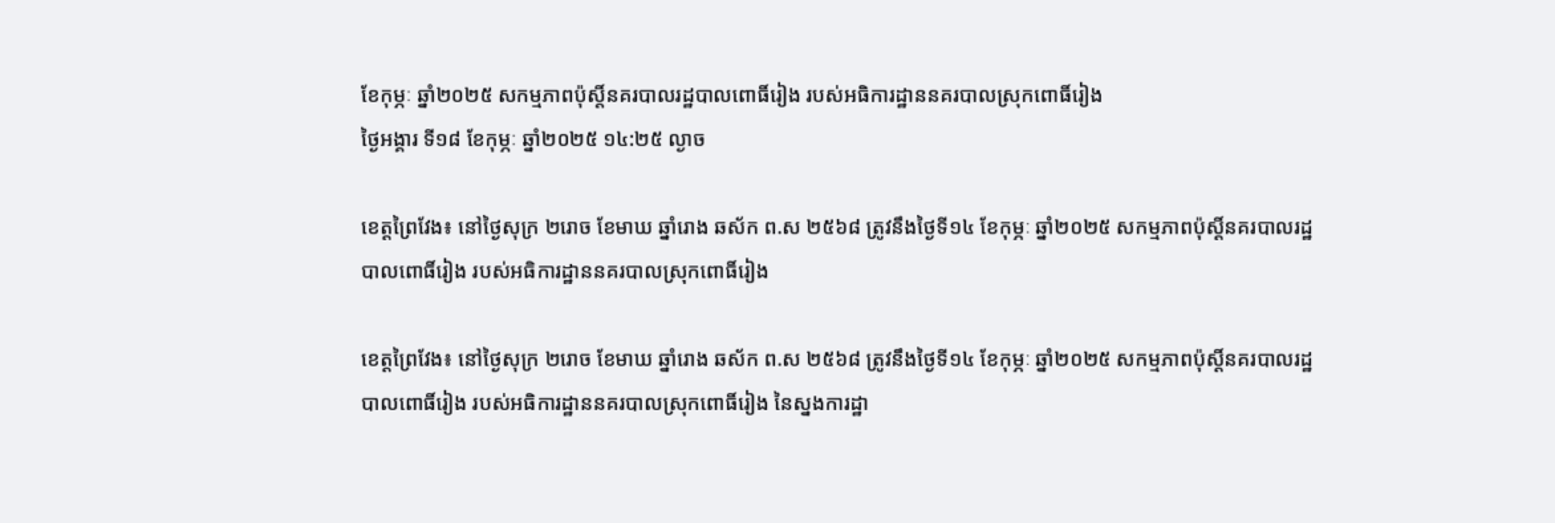ខែកុម្ភៈ ឆ្នាំ២០២៥ សកម្មភាពប៉ុស្តិ៍នគរបាលរដ្ឋបាលពោធិ៍រៀង របស់អធិការដ្ឋាននគរបាលស្រុកពោធិ៍រៀង
ថ្ងៃអង្គារ ទី១៨ ខែកុម្ភៈ ឆ្នាំ២០២៥ ១៤:២៥ ល្ងាច

ខេត្តព្រៃវែង៖ នៅថ្ងៃសុក្រ ២រោច ខែមាឃ ឆ្នាំរោង ឆស័ក ព.ស ២៥៦៨ ត្រូវនឹងថ្ងៃទី១៤ ខែកុម្ភៈ ឆ្នាំ២០២៥ សកម្មភាពប៉ុស្តិ៍នគរបាលរដ្ឋបាលពោធិ៍រៀង របស់អធិការដ្ឋាននគរបាលស្រុកពោធិ៍រៀង

ខេត្តព្រៃវែង៖ នៅថ្ងៃសុក្រ ២រោច ខែមាឃ ឆ្នាំរោង ឆស័ក ព.ស ២៥៦៨ ត្រូវនឹងថ្ងៃទី១៤ ខែកុម្ភៈ ឆ្នាំ២០២៥ សកម្មភាពប៉ុស្តិ៍នគរបាលរដ្ឋបាលពោធិ៍រៀង របស់អធិការដ្ឋាននគរបាលស្រុកពោធិ៍រៀង នៃស្នងការដ្ឋា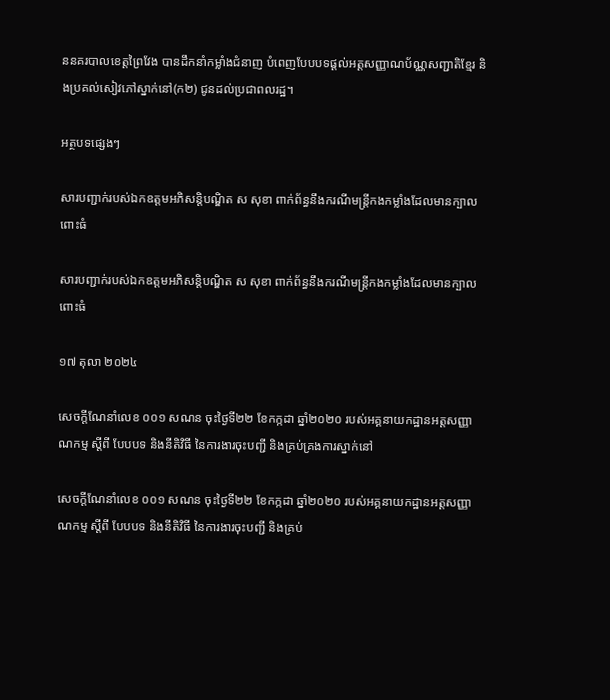ននគរបាលខេត្តព្រៃវែង បានដឹកនាំកម្លាំងជំនាញ បំពេញបែបបទផ្ដល់អត្តសញ្ញាណប័ណ្ណសញ្ជាតិខ្មែរ និងប្រគល់សៀវភៅស្នាក់នៅ(ក២) ជូនដល់ប្រជាពលរដ្ឋ។

អត្ថបទផ្សេងៗ

សារបញ្ជាក់របស់ឯកឧត្តមអភិសន្តិបណ្ឌិត ស សុខា ពាក់ព័ន្ធនឹងករណីមន្រ្តីកងកម្លាំងដែលមានក្បាលពោះធំ

សារបញ្ជាក់របស់ឯកឧត្តមអភិសន្តិបណ្ឌិត ស សុខា ពាក់ព័ន្ធនឹងករណីមន្រ្តីកងកម្លាំងដែលមានក្បាលពោះធំ

១៧ តុលា ២០២៤

សេចក្ដីណែនាំលេខ ០០១ សណន ចុះថ្ងៃទី២២ ខែកក្កដា ឆ្នាំ២០២០ របស់អគ្គនាយកដ្ឋានអត្តសញ្ញាណកម្ម ស្ដីពី បែបបទ និងនីតិវិធី នៃការងារចុះបញ្ជី និងគ្រប់គ្រងការស្នាក់នៅ

សេចក្ដីណែនាំលេខ ០០១ សណន ចុះថ្ងៃទី២២ ខែកក្កដា ឆ្នាំ២០២០ របស់អគ្គនាយកដ្ឋានអត្តសញ្ញាណកម្ម ស្ដីពី បែបបទ និងនីតិវិធី នៃការងារចុះបញ្ជី និងគ្រប់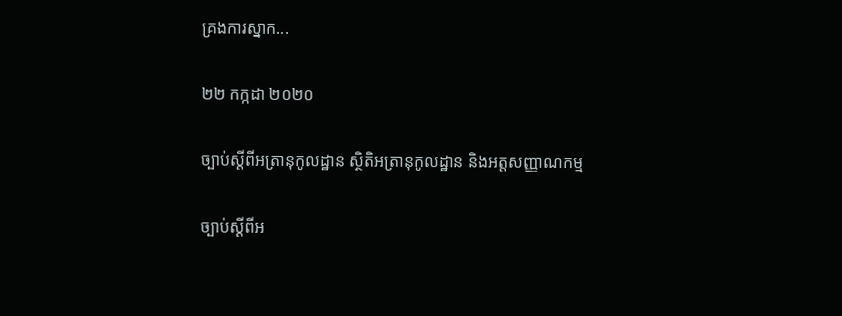គ្រងការស្នាក...

២២ កក្កដា ២០២០

ច្បាប់ស្ដីពីអត្រានុកូលដ្ឋាន ស្ថិតិអត្រានុកូលដ្ឋាន និងអត្តសញ្ញាណកម្ម

ច្បាប់ស្ដីពីអ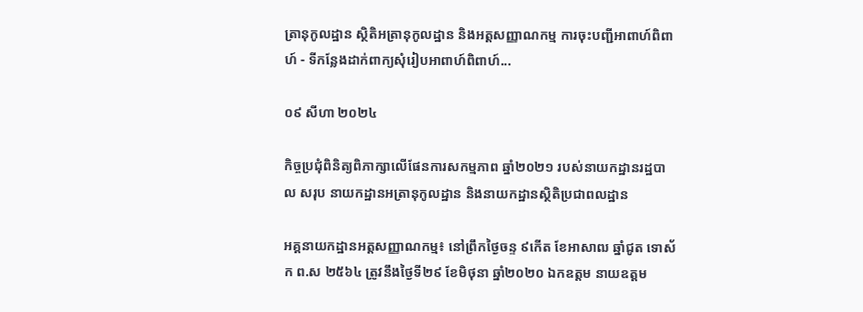ត្រានុកូលដ្ឋាន ស្ថិតិអត្រានុកូលដ្ឋាន និងអត្តសញ្ញាណកម្ម ការចុះបញ្ជីអាពាហ៍ពិពាហ៍ - ទីកន្លែងដាក់ពាក្យសុំរៀបអាពាហ៍ពិពាហ៍...

០៩ សីហា ២០២៤

កិច្ចប្រជុំពិនិត្យពិភាក្សាលើផែនការសកម្មភាព ឆ្នាំ២០២១ របស់នាយកដ្ឋានរដ្ឋបាល សរុប នាយកដ្ឋានអត្រានុកូលដ្ឋាន និងនាយកដ្ឋានស្ថិតិប្រជាពលដ្ឋាន

អគ្គនាយកដ្ឋានអត្តសញ្ញាណកម្ម៖ នៅព្រឹកថ្ងៃចន្ទ ៩កើត ខែអាសាឍ ឆ្នាំជូត ទោស័ក ព.ស ២៥៦៤ ត្រូវនឹងថ្ងៃទី២៩ ខែមិថុនា ឆ្នាំ២០២០ ឯកឧត្តម នាយឧត្តម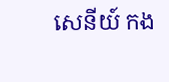សេនីយ៍ កង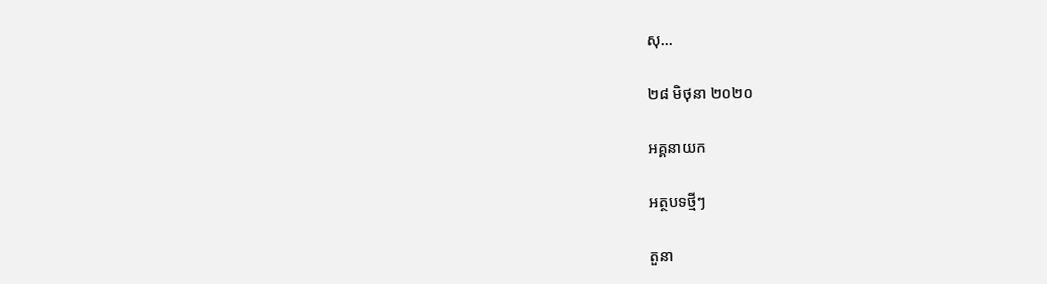សុ...

២៨ មិថុនា ២០២០

អគ្គនាយក

អត្ថបទថ្មីៗ

តួនា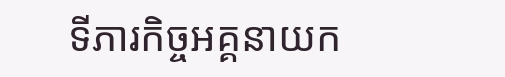ទីភារកិច្ចអគ្គនាយក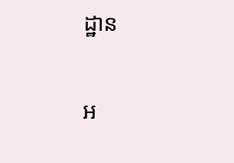ដ្ឋាន

អ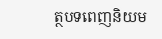ត្ថបទពេញនិយម